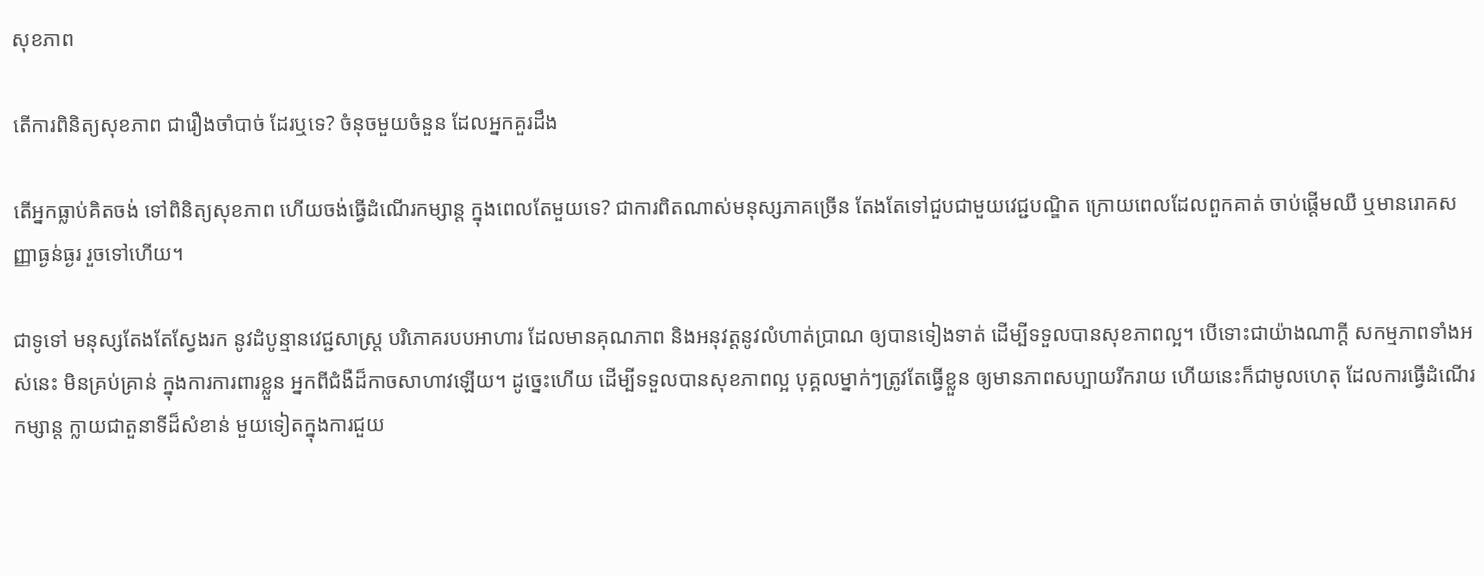សុខភាព

តើការពិនិត្យសុខភាព ជារឿងចាំបាច់ ដែរឬទេ? ចំនុចមួយចំនួន ដែលអ្នកគួរដឹង

តើអ្នកធ្លាប់គិតចង់ ទៅពិនិត្យសុខភាព ហើយចង់ធ្វើដំណើរកម្សាន្ត ក្នុងពេលតែមួយទេ? ជាការពិតណាស់មនុស្សភាគច្រើន តែងតែទៅជួបជាមួយវេជ្ជបណ្ឌិត ក្រោយពេលដែលពួកគាត់ ចាប់ផ្ដើមឈឺ ឬមានរោគសញ្ញាធ្ងន់ធ្ងរ រួចទៅហើយ។

ជាទូទៅ មនុស្សតែងតែស្វែងរក នូវដំបូន្មានវេជ្ជសាស្រ្ត បរិភោគរបបអាហារ ដែលមានគុណភាព និងអនុវត្តនូវលំហាត់ប្រាណ ឲ្យបានទៀងទាត់ ដើម្បីទទួលបានសុខភាពល្អ។ បើទោះជាយ៉ាងណាក្ដី សកម្មភាពទាំងអស់នេះ មិនគ្រប់គ្រាន់ ក្នុងការការពារខ្លួន អ្នកពីជំងឺដ៏កាចសាហាវឡើយ។ ដូច្នេះហើយ ដើម្បីទទួលបានសុខភាពល្អ បុគ្គលម្នាក់ៗត្រូវតែធ្វើខ្លួន ឲ្យមានភាពសប្បាយរីករាយ ហើយនេះក៏ជាមូលហេតុ ដែលការធ្វើដំណើរកម្សាន្ដ ក្លាយជាតួនាទីដ៏សំខាន់ មួយទៀតក្នុងការជួយ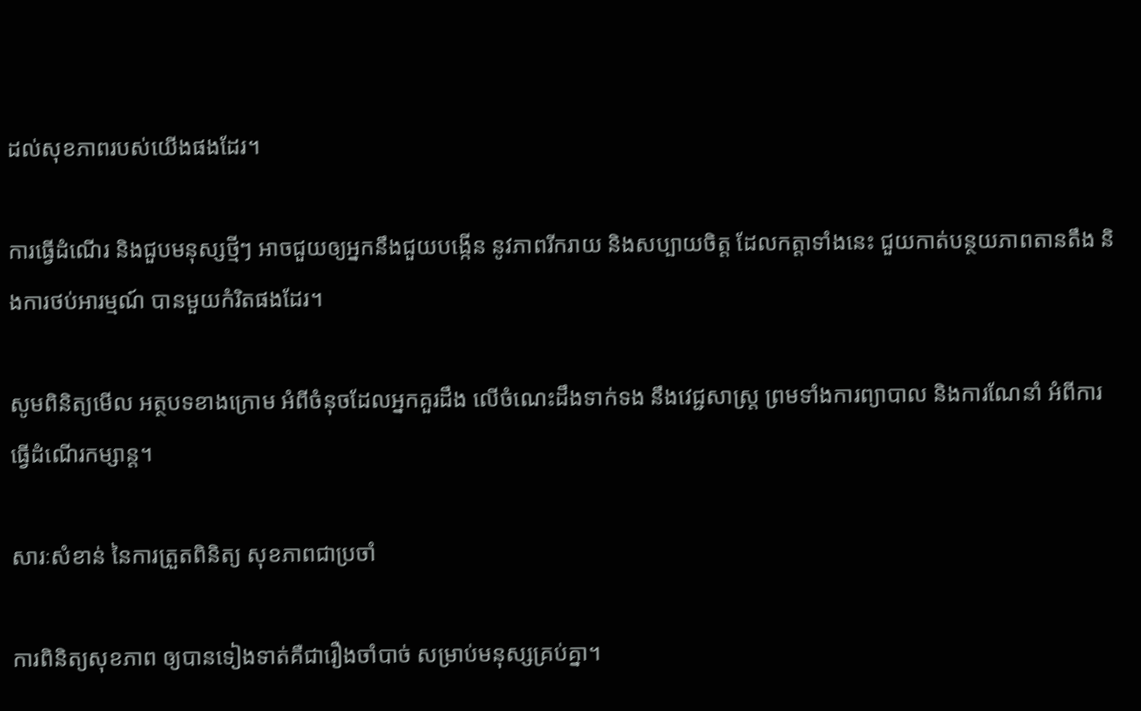ដល់សុខភាពរបស់យើងផងដែរ។

ការធ្វើដំណើរ និងជួបមនុស្សថ្មីៗ អាចជួយឲ្យអ្នកនឹងជួយបង្កើន នូវភាពរីករាយ និងសប្បាយចិត្ត ដែលកត្តាទាំងនេះ ជួយកាត់បន្ថយភាពតានតឹង និងការថប់អារម្មណ៍ បានមួយកំរិតផងដែរ។

សូមពិនិត្យមើល អត្ថបទខាងក្រោម អំពីចំនុចដែលអ្នកគួរដឹង លើចំណេះដឹងទាក់ទង នឹងវេជ្ជសាស្ត្រ ព្រមទាំងការព្យាបាល និងការណែនាំ អំពីការធ្វើដំណើរកម្សាន្ដ។

សារៈសំខាន់ នៃការត្រួតពិនិត្យ សុខភាពជាប្រចាំ

ការពិនិត្យសុខភាព ឲ្យបានទៀងទាត់គឺជារឿងចាំបាច់ សម្រាប់មនុស្សគ្រប់គ្នា។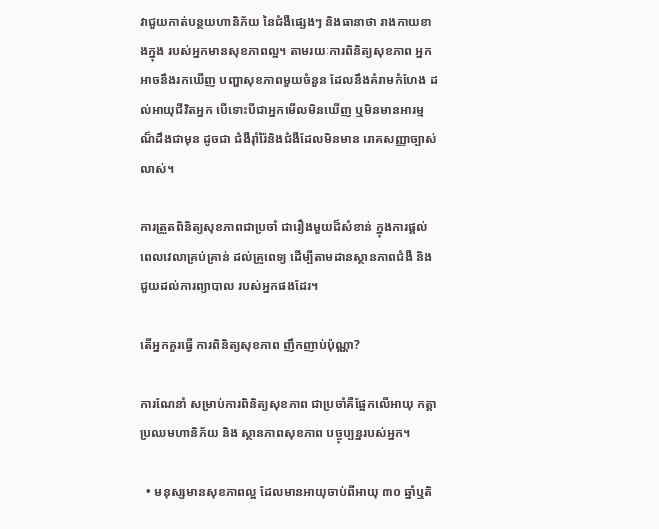វាជួយកាត់បន្ថយហានិភ័យ នៃជំងឺផ្សេងៗ និងធានាថា រាងកាយខាងក្នុង របស់អ្នកមានសុខភាពល្អ។ តាមរយៈការពិនិត្យសុខភាព អ្នកអាចនឹងរកឃើញ បញ្ហាសុខភាពមួយចំនួន ដែលនឹងគំរាមកំហែង ដល់អាយុជីវិតអ្នក បើទោះបីជាអ្នកមើលមិនឃើញ ឬមិនមានអារម្មណ៏ដឹងជាមុន ដូចជា ជំងឺរ៉ាំរ៉ៃនិងជំងឺដែលមិនមាន រោគសញ្ញាច្បាស់លាស់។

ការត្រួតពិនិត្យសុខភាពជាប្រចាំ ជារឿងមួយដ៏សំខាន់ ក្នុងការផ្តល់ពេលវេលាគ្រប់គ្រាន់ ដល់គ្រូពេទ្យ ដើម្បីតាមដានស្ថានភាពជំងឺ និងជួយដល់ការព្យាបាល របស់អ្នកផងដែរ។

តើអ្នកគួរធ្វើ ការពិនិត្យសុខភាព ញឹកញាប់ប៉ុណ្ណា?

ការណែនាំ សម្រាប់ការពិនិត្យសុខភាព ជាប្រចាំគឺផ្អែកលើអាយុ កត្តាប្រឈមហានិភ័យ និង ស្ថានភាពសុខភាព បច្ចុប្បន្នរបស់អ្នក។

  • មនុស្សមានសុខភាពល្អ ដែលមានអាយុចាប់ពីអាយុ ៣០ ឆ្នាំឬតិ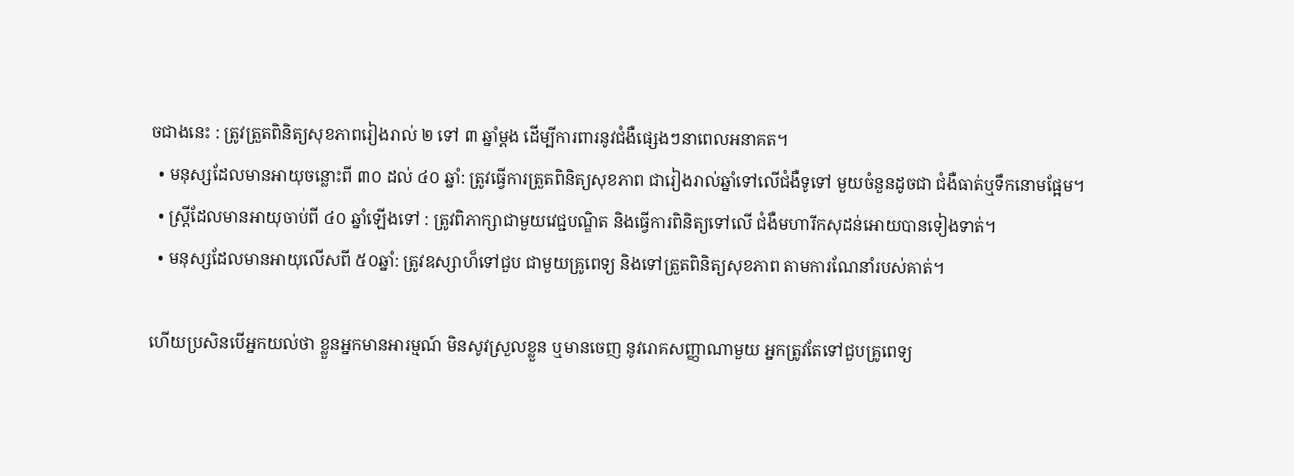ចជាងនេះ : ត្រូវត្រួតពិនិត្យសុខភាពរៀងរាល់ ២ ទៅ ៣ ឆ្នាំម្តង ដើម្បីការពារនូវជំងឺផ្សេងៗនាពេលអនាគត។
  • មនុស្សដែលមានអាយុចន្លោះពី ៣០ ដល់ ៤០ ឆ្នាំ: ត្រូវធ្វើការត្រួតពិនិត្យសុខភាព ជារៀងរាល់ឆ្នាំទៅលើជំងឺទូទៅ មួយចំនួនដូចជា ជំងឺធាត់ឬទឹកនោមផ្អែម។
  • ស្ត្រីដែលមានអាយុចាប់ពី ៤០ ឆ្នាំឡើងទៅ : ត្រូវពិភាក្សាជាមួយវេជ្ជបណ្ឌិត និងធ្វើការពិនិត្យទៅលើ ជំងឺមហារីកសុដន់អោយបានទៀងទាត់។
  • មនុស្សដែលមានអាយុលើសពី ៥០ឆ្នាំ: ត្រូវឧស្សាហ៏ទៅជួប ជាមួយគ្រូពេទ្យ និងទៅត្រួតពិនិត្យសុខភាព តាមការណែនាំរបស់គាត់។

ហើយប្រសិនបើអ្នកយល់ថា ខ្លួនអ្នកមានអារម្មណ៍ មិនសូវស្រួលខ្លួន ឬមានចេញ នូវរោគសញ្ញាណាមួយ អ្នកត្រូវតែទៅជួបគ្រូពេទ្យ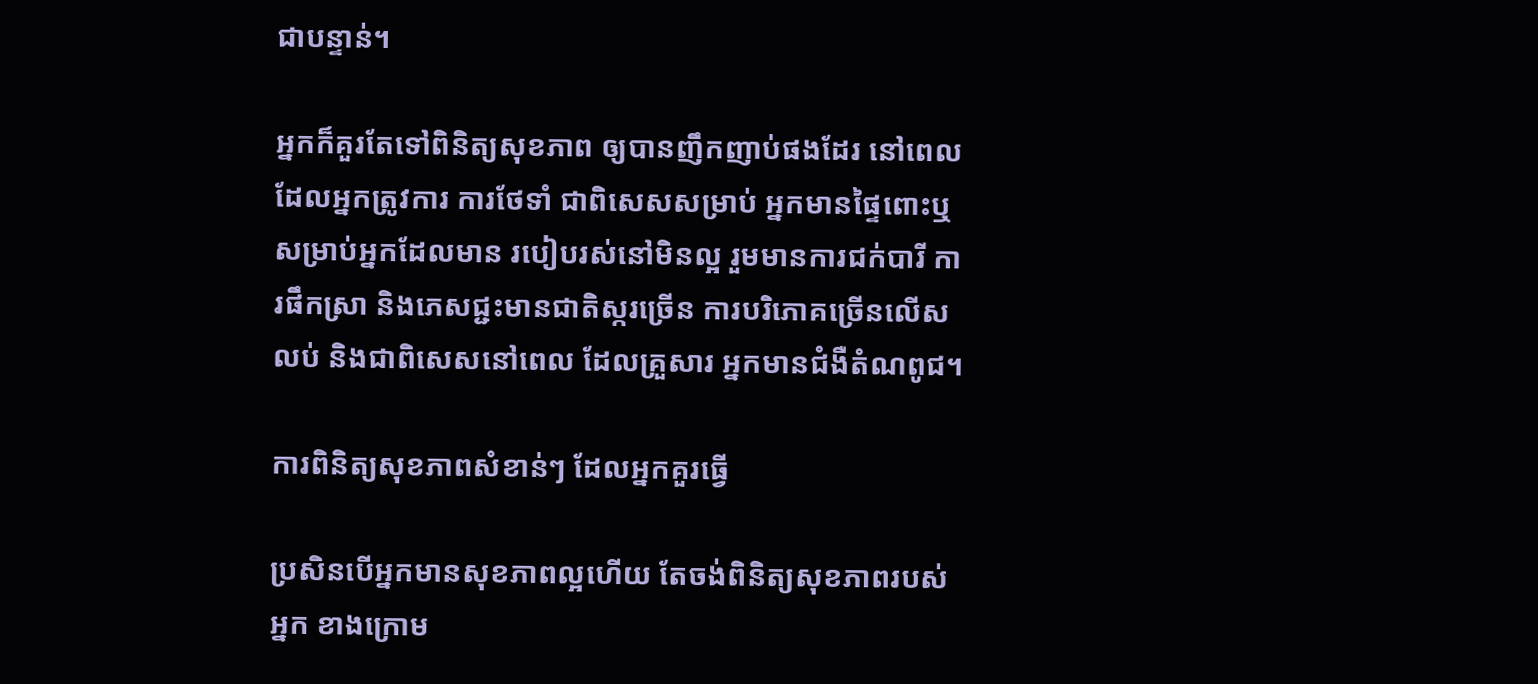ជាបន្ទាន់។

អ្នកក៏គួរតែទៅពិនិត្យសុខភាព ឲ្យបានញឹកញាប់ផងដែរ នៅពេលដែលអ្នកត្រូវការ ការថែទាំ ជាពិសេសសម្រាប់ អ្នកមានផ្ទៃពោះឬ សម្រាប់អ្នកដែលមាន របៀបរស់នៅមិនល្អ រួមមានការជក់បារី ការផឹកស្រា និងភេសជ្ជះមានជាតិស្ករច្រើន ការបរិភោគច្រើនលើសលប់ និងជាពិសេសនៅពេល ដែលគ្រួសារ អ្នកមានជំងឺតំណពូជ។

ការពិនិត្យសុខភាពសំខាន់ៗ ដែលអ្នកគួរធ្វើ

ប្រសិនបើអ្នកមានសុខភាពល្អហើយ តែចង់ពិនិត្យសុខភាពរបស់អ្នក ខាងក្រោម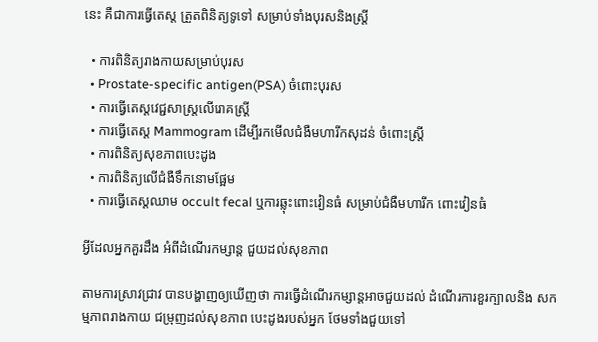នេះ គឺជាការធ្វើតេស្ត ត្រួតពិនិត្យទូទៅ សម្រាប់ទាំងបុរសនិងស្ត្រី

  • ការពិនិត្យរាងកាយសម្រាប់បុរស
  • Prostate-specific antigen(PSA) ចំពោះបុរស
  • ការធ្វើតេស្តវេជ្ជសាស្ត្រលើរោគស្ត្រី
  • ការធ្វើតេស្ត Mammogram ដើម្បីរកមើលជំងឺមហារីកសុដន់ ចំពោះស្ត្រី
  • ការពិនិត្យសុខភាពបេះដូង
  • ការពិនិត្យលើជំងឺទឹកនោមផ្អែម
  • ការធ្វើតេស្តឈាម occult fecal ឬការឆ្លុះពោះវៀនធំ សម្រាប់ជំងឺមហារីក ពោះវៀនធំ

អ្វីដែលអ្នកគួរដឹង អំពីដំណើរកម្សាន្ដ ជួយដល់សុខភាព

តាមការស្រាវជ្រាវ បានបង្ហាញឲ្យឃើញថា ការធ្វើដំណើរកម្សាន្ដអាចជួយដល់ ដំណើរការខួរក្បាលនិង សកម្មភាពរាងកាយ ជម្រុញដល់សុខភាព បេះដូងរបស់អ្នក ថែមទាំងជួយទៅ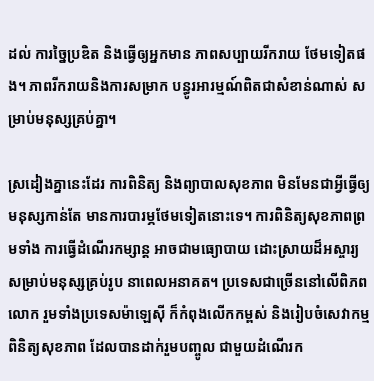ដល់ ការច្នៃប្រឌិត និងធ្វើឲ្យអ្នកមាន ភាពសប្បាយរីករាយ ថែមទៀតផង។ ភាពរីករាយនិងការសម្រាក បន្ធូរអារម្មណ៍ពិតជាសំខាន់ណាស់ សម្រាប់មនុស្សគ្រប់គ្នា។

ស្រដៀងគ្នានេះដែរ ការពិនិត្យ និងព្យាបាលសុខភាព មិនមែនជាអ្វីធ្វើឲ្យមនុស្សកាន់តែ មានការបារម្ភថែមទៀតនោះទេ។ ការពិនិត្យសុខភាពព្រមទាំង ការធ្វើដំណើរកម្សាន្ត អាចជាមធ្យោបាយ ដោះស្រាយដ៏អស្ចារ្យ សម្រាប់មនុស្សគ្រប់រូប នាពេលអនាគត។ ប្រទេសជាច្រើននៅលើពិភពលោក រួមទាំងប្រទេសម៉ាឡេស៊ី ក៏កំពុងលើកកម្ពស់ និងរៀបចំសេវាកម្មពិនិត្យសុខភាព ដែលបានដាក់រួមបញ្ចូល ជាមួយដំណើរក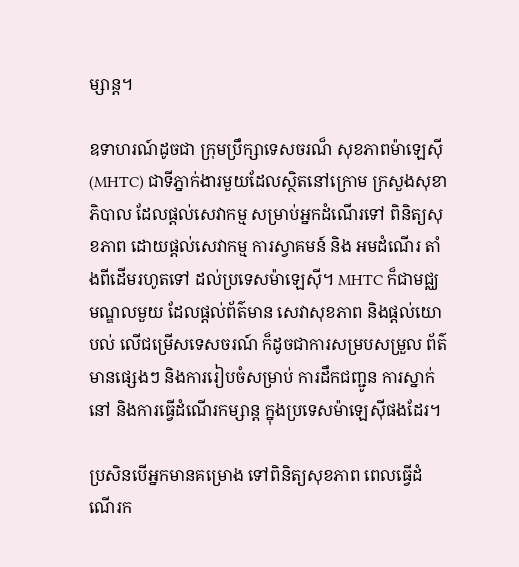ម្សាន្ត។

ឧទាហរណ៍ដូចជា ក្រុមប្រឹក្សាទេសចរណ៏ សុខភាពម៉ាឡេស៊ី (MHTC) ជាទីភ្នាក់ងារមួយដែលស្ថិតនៅក្រោម ក្រសួងសុខាភិបាល ដែលផ្តល់សេវាកម្ម សម្រាប់អ្នកដំណើរទៅ ពិនិត្យសុខភាព ដោយផ្ដល់សេវាកម្ម ការស្វាគមន៍ និង អមដំណើរ តាំងពីដើមរហូតទៅ ដល់ប្រទេសម៉ាឡេស៊ី។ MHTC ក៏ជាមជ្ឈមណ្ឌលមួយ ដែលផ្ដល់ព័ត៌មាន សេវាសុខភាព និងផ្តល់យោបល់ លើជម្រើសទេសចរណ៍ ក៏ដូចជាការសម្របសម្រួល ព័ត៌មានផ្សេងៗ និងការរៀបចំសម្រាប់ ការដឹកជញ្ជូន ការស្នាក់នៅ និងការធ្វើដំណើរកម្សាន្ដ ក្នុងប្រទេសម៉ាឡេស៊ីផងដែរ។

ប្រសិនបើអ្នកមានគម្រោង ទៅពិនិត្យសុខភាព ពេលធ្វើដំណើរក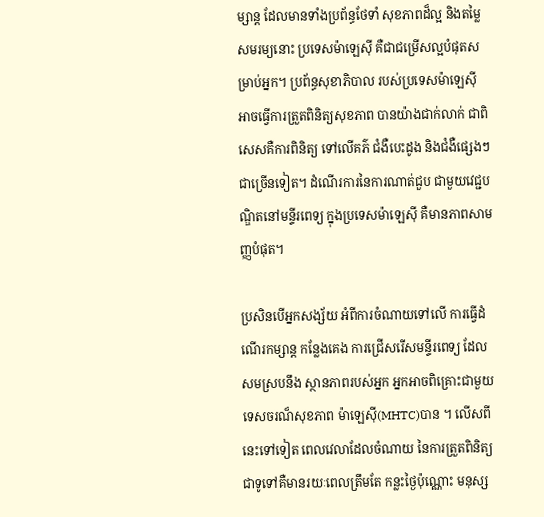ម្សាន្ដ ដែលមានទាំងប្រព័ន្ធថែទាំ សុខភាពដ៏ល្អ និងតម្លៃសមរម្យនោះ ប្រទេសម៉ាឡេស៊ី គឺជាជម្រើសល្អបំផុតសម្រាប់អ្នក។ ប្រព័ន្ធសុខាភិបាល របស់ប្រទេសម៉ាឡេស៊ី អាចធ្វើការត្រួតពិនិត្យសុខភាព បានយ៉ាងជាក់លាក់ ជាពិសេសគឺការពិនិត្យ ទៅលើគភ៌ ជំងឺបេះដូង និងជំងឺផ្សេងៗជាច្រើនទៀត។ ដំណើរការនៃការណាត់ជួប ជាមួយវេជ្ជបណ្ឌិតនៅមន្ទីរពេទ្យ ក្នុងប្រទេសម៉ាឡេស៊ី គឺមានភាពសាមញ្ញបំផុត។

ប្រសិនបើអ្នកសង្ស័យ អំពីការចំណាយទៅលើ ការធ្វើដំណើរកម្សាន្ដ កន្លែងគេង ការជ្រើសរើសមន្ទីរពេទ្យ ដែលសមស្របនឹង ស្ថានភាពរបស់អ្នក អ្នកអាចពិគ្រោះជាមួយ ទេសចរណ៏សុខភាព ម៉ាឡេស៊ី(MHTC)បាន ។ លើសពីនេះទៅទៀត ពេលវេលាដែលចំណាយ នៃការត្រួតពិនិត្យ ជាទូទៅគឺមានរយៈពេលត្រឹមតែ កន្លះថ្ងៃប៉ុណ្ណោះ មនុស្ស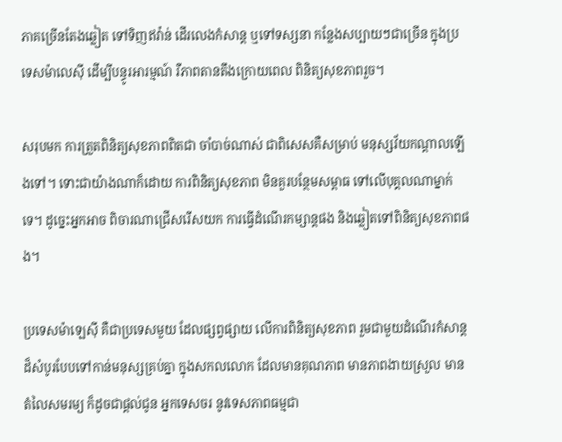ភាគច្រើនតែងឆ្លៀត ទៅទិញឥវ៉ាន់ ដើរលេងកំសាន្ត ឬទៅទស្សនា កន្លែងសប្បាយៗជាច្រើន ក្នុងប្រទេសម៉ាលេស៊ី ដើម្បីបន្ធូរអារម្មណ៍ រឺភាពតានតឹងក្រោយពេល ពិនិត្យសុខភាពរួច។

សរុបមក ការត្រួតពិនិត្យសុខភាពពិតជា ចាំបាច់ណាស់ ជាពិសេសគឺសម្រាប់ មនុស្សវ័យកណ្តាលឡើងទៅ។ ទោះជាយ៉ាងណាក៏ដោយ ការពិនិត្យសុខភាព មិនគួរបន្ថែមសម្ពាធ ទៅលើបុគ្គលណាម្នាក់ទេ។ ដូច្នេះអ្នកអាច ពិចារណាជ្រើសរើសយក ការធ្វើដំណើរកម្សាន្តផង និងឆ្លៀតទៅពិនិត្យសុខភាពផង។

ប្រទេសម៉ាឡេស៊ី គឺជាប្រទេសមួយ ដែលផ្សព្វផ្សាយ លើការពិនិត្យសុខភាព រួមជាមួយដំណើរកំសាន្ត ដ៏សំបូរបែបទៅកាន់មនុស្សគ្រប់គ្នា ក្នុងសកលលោក ដែលមានគុណភាព មានភាពងាយស្រួល មានតំលៃសមរម្យ ក៏ដូចជាផ្តល់ជូន អ្នកទេសចរ នូវទេសភាពធម្មជា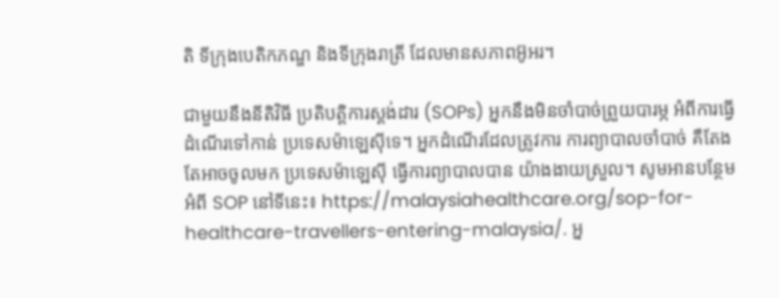តិ ទីក្រុងបេតិកភណ្ឌ និងទីក្រុងរាត្រី ដែលមានសភាពអ៊ូអរ។

ជាមួយនឹងនីតិវិធី ប្រតិបត្តិការស្តង់ដារ (SOPs) អ្នកនឹងមិនចាំបាច់ព្រួយបារម្ភ អំពីការធ្វើដំណើរទៅកាន់ ប្រទេសម៉ាឡេស៊ីទេ។ អ្នកដំណើរដែលត្រូវការ ការព្យាបាលចាំបាច់ គឺតែងតែអាចចូលមក ប្រទេសម៉ាឡេស៊ី ធ្វើការព្យាបាលបាន យ៉ាងងាយស្រួល។ សូមអានបន្ថែមអំពី SOP នៅទីនេះ៖ https://malaysiahealthcare.org/sop-for-healthcare-travellers-entering-malaysia/. អ្ន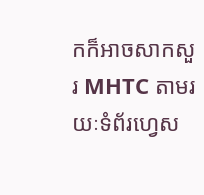កក៏អាចសាកសួរ MHTC តាមរយៈទំព័រហ្វេស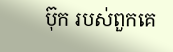ប៊ុក របស់ពួកគេ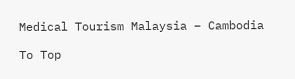Medical Tourism Malaysia – Cambodia

To Top